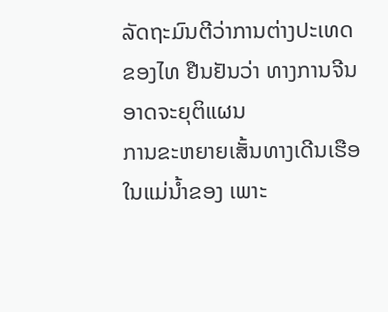ລັດຖະມົນຕີວ່າການຕ່າງປະເທດຂອງໄທ ຢືນຢັນວ່າ ທາງການຈີນ ອາດຈະຍຸຕິແຜນ
ການຂະຫຍາຍເສັ້ນທາງເດີນເຮືອໃນແມ່ນ້ຳຂອງ ເພາະ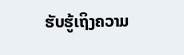ຮັບຮູ້ເຖິງຄວາມ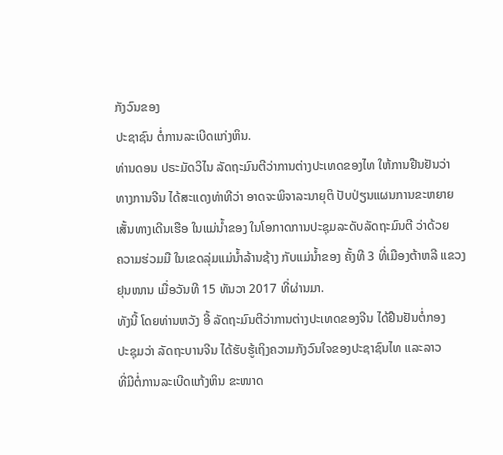ກັງວົນຂອງ
ປະຊາຊົນ ຕໍ່ການລະເບີດແກ່ງຫິນ.
ທ່ານດອນ ປຣະມັດວິໄນ ລັດຖະມົນຕີວ່າການຕ່າງປະເທດຂອງໄທ ໃຫ້ການຢືນຢັນວ່າ
ທາງການຈີນ ໄດ້ສະແດງທ່າທີວ່າ ອາດຈະພິຈາລະນາຍຸຕິ ປັບປ່ຽນແຜນການຂະຫຍາຍ
ເສັ້ນທາງເດີນເຮືອ ໃນແມ່ນ້ຳຂອງ ໃນໂອກາດການປະຊຸມລະດັບລັດຖະມົນຕີ ວ່າດ້ວຍ
ຄວາມຮ່ວມມື ໃນເຂດລຸ່ມແມ່ນ້ຳລ້ານຊ້າງ ກັບແມ່ນ້ຳຂອງ ຄັ້ງທີ 3 ທີ່ເມືອງຕ້າຫລີ ແຂວງ
ຢຸນໜານ ເມື່ອວັນທີ 15 ທັນວາ 2017 ທີ່ຜ່ານມາ.
ທັງນີ້ ໂດຍທ່ານຫວັງ ອີ້ ລັດຖະມົນຕີວ່າການຕ່າງປະເທດຂອງຈີນ ໄດ້ຢືນຢັນຕໍ່ກອງ
ປະຊຸມວ່າ ລັດຖະບານຈີນ ໄດ້ຮັບຮູ້ເຖິງຄວາມກັງວົນໃຈຂອງປະຊາຊົນໄທ ແລະລາວ
ທີ່ມີຕໍ່ການລະເບີດແກ້ງຫິນ ຂະໜາດ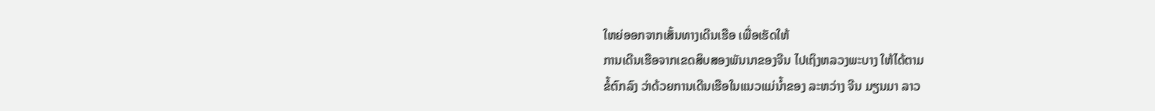ໃຫຍ່ອອກຈາກເສັ້ນທາງເດີນເຮືອ ເພື່ອເຮັດໃຫ້
ການເດີນເຮືອຈາກເຂດສິບສອງພັນນາຂອງຈີນ ໄປເຖິງຫລວງພະບາງ ໃຫ້ໄດ້ຕາມ
ຂໍ້ຕົກລົງ ວ່າດ້ວຍການເດີນເຮືອໃນແນວແມ່ນ້ຳຂອງ ລະຫວ່າງ ຈີນ ມຽນມາ ລາວ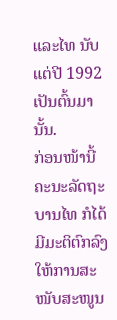ແລະໄທ ນັບແຕ່ປີ 1992 ເປັນຕົ້ນມານັ້ນ.
ກ່ອນໜ້ານີ້ ຄະນະລັດຖະບານໄທ ກໍໄດ້ມີມະຕິຕົກລົງ ໃຫ້ການສະໜັບສະໜູນ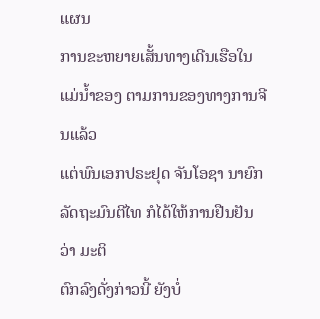ແຜນ
ການຂະຫຍາຍເສັ້ນທາງເດີນເຮືອໃນແມ່ນ້ຳຂອງ ຕາມການຂອງທາງການຈີນແລ້ວ
ແຕ່ພົນເອກປຣະຢຸດ ຈັນໂອຊາ ນາຍົກລັດຖະມົນຕີໄທ ກໍໄດ້ໃຫ້ການຢືນຢັນວ່າ ມະຕິ
ຕົກລົງດັ່ງກ່າວນີ້ ຍັງບໍ່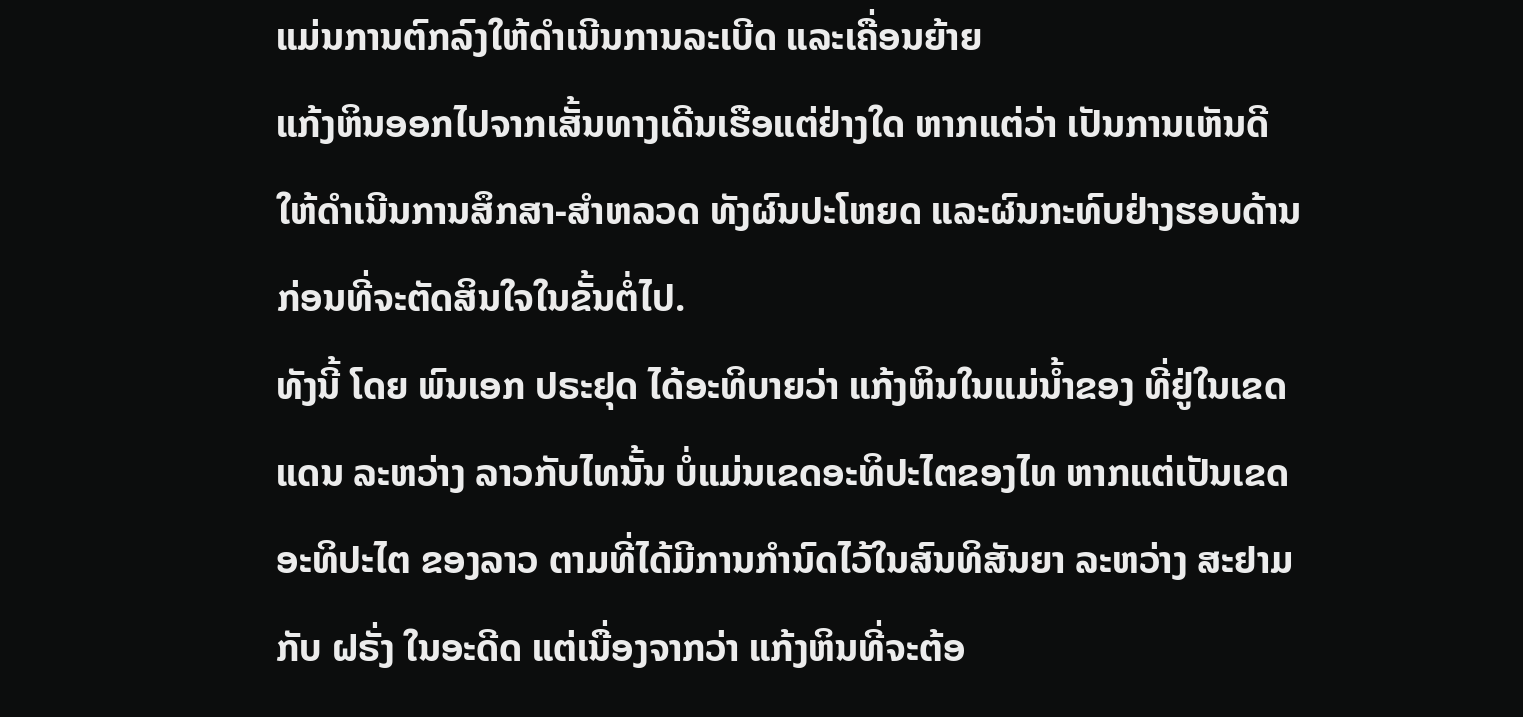ແມ່ນການຕົກລົງໃຫ້ດຳເນີນການລະເບີດ ແລະເຄື່ອນຍ້າຍ
ແກ້ງຫິນອອກໄປຈາກເສັ້ນທາງເດີນເຮືອແຕ່ຢ່າງໃດ ຫາກແຕ່ວ່າ ເປັນການເຫັນດີ
ໃຫ້ດຳເນີນການສຶກສາ-ສຳຫລວດ ທັງຜົນປະໂຫຍດ ແລະຜົນກະທົບຢ່າງຮອບດ້ານ
ກ່ອນທີ່ຈະຕັດສິນໃຈໃນຂັ້ນຕໍ່ໄປ.
ທັງນີ້ ໂດຍ ພົນເອກ ປຣະຢຸດ ໄດ້ອະທິບາຍວ່າ ແກ້ງຫິນໃນແມ່ນ້ຳຂອງ ທີ່ຢູ່ໃນເຂດ
ແດນ ລະຫວ່າງ ລາວກັບໄທນັ້ນ ບໍ່ແມ່ນເຂດອະທິປະໄຕຂອງໄທ ຫາກແຕ່ເປັນເຂດ
ອະທິປະໄຕ ຂອງລາວ ຕາມທີ່ໄດ້ມີການກຳນົດໄວ້ໃນສົນທິສັນຍາ ລະຫວ່າງ ສະຢາມ
ກັບ ຝຣັ່ງ ໃນອະດີດ ແຕ່ເນື່ອງຈາກວ່າ ແກ້ງຫິນທີ່ຈະຕ້ອ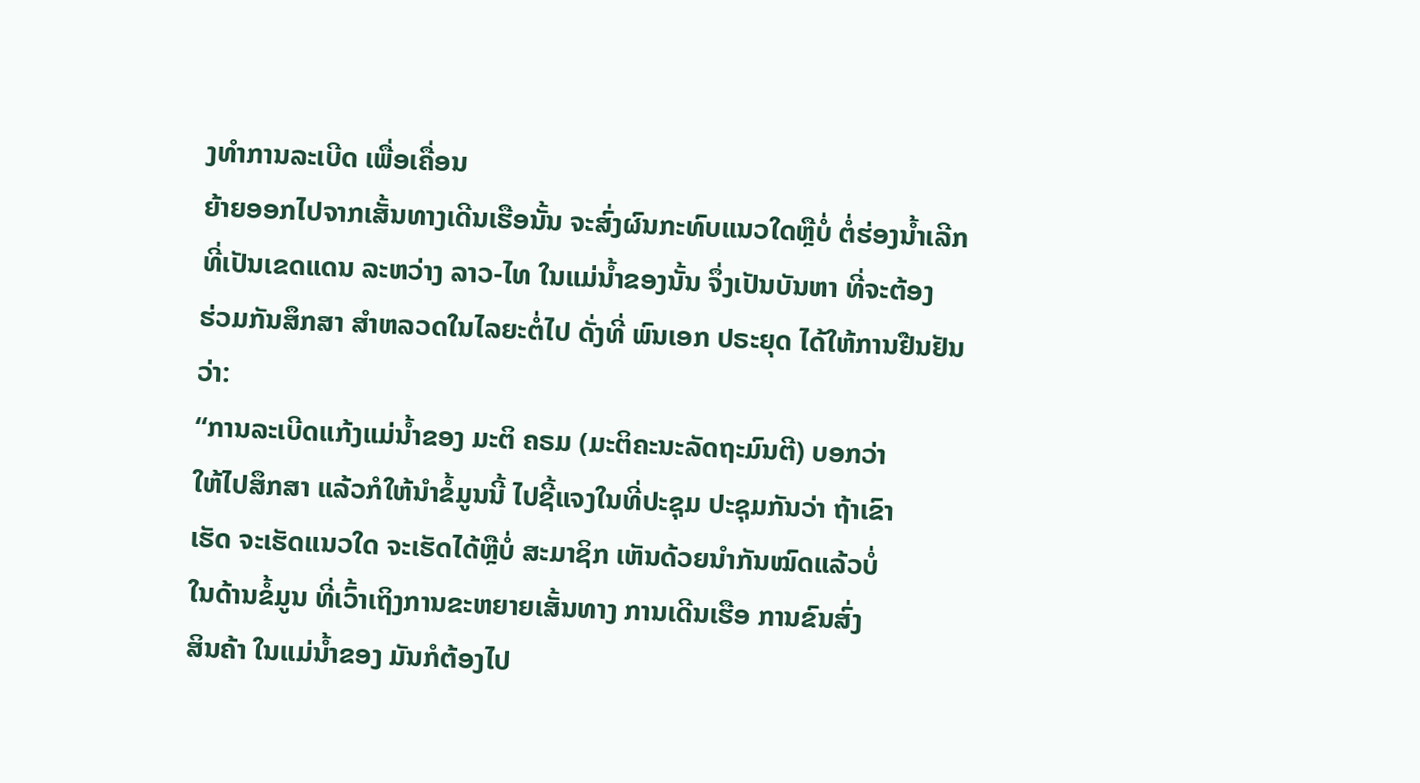ງທຳການລະເບີດ ເພື່ອເຄື່ອນ
ຍ້າຍອອກໄປຈາກເສັ້ນທາງເດີນເຮືອນັ້ນ ຈະສົ່ງຜົນກະທົບແນວໃດຫຼືບໍ່ ຕໍ່ຮ່ອງນ້ຳເລີກ
ທີ່ເປັນເຂດແດນ ລະຫວ່າງ ລາວ-ໄທ ໃນແມ່ນ້ຳຂອງນັ້ນ ຈຶ່ງເປັນບັນຫາ ທີ່ຈະຕ້ອງ
ຮ່ວມກັນສຶກສາ ສຳຫລວດໃນໄລຍະຕໍ່ໄປ ດັ່ງທີ່ ພົນເອກ ປຣະຍຸດ ໄດ້ໃຫ້ການຢືນຢັນ
ວ່າ:
“ການລະເບີດແກ້ງແມ່ນ້ຳຂອງ ມະຕິ ຄຣມ (ມະຕິຄະນະລັດຖະມົນຕີ) ບອກວ່າ
ໃຫ້ໄປສຶກສາ ແລ້ວກໍໃຫ້ນຳຂໍ້ມູນນີ້ ໄປຊີ້ແຈງໃນທີ່ປະຊຸມ ປະຊຸມກັນວ່າ ຖ້າເຂົາ
ເຮັດ ຈະເຮັດແນວໃດ ຈະເຮັດໄດ້ຫຼືບໍ່ ສະມາຊິກ ເຫັນດ້ວຍນຳກັນໝົດແລ້ວບໍ່
ໃນດ້ານຂໍ້ມູນ ທີ່ເວົ້າເຖິງການຂະຫຍາຍເສັ້ນທາງ ການເດີນເຮືອ ການຂົນສົ່ງ
ສິນຄ້າ ໃນແມ່ນ້ຳຂອງ ມັນກໍຕ້ອງໄປ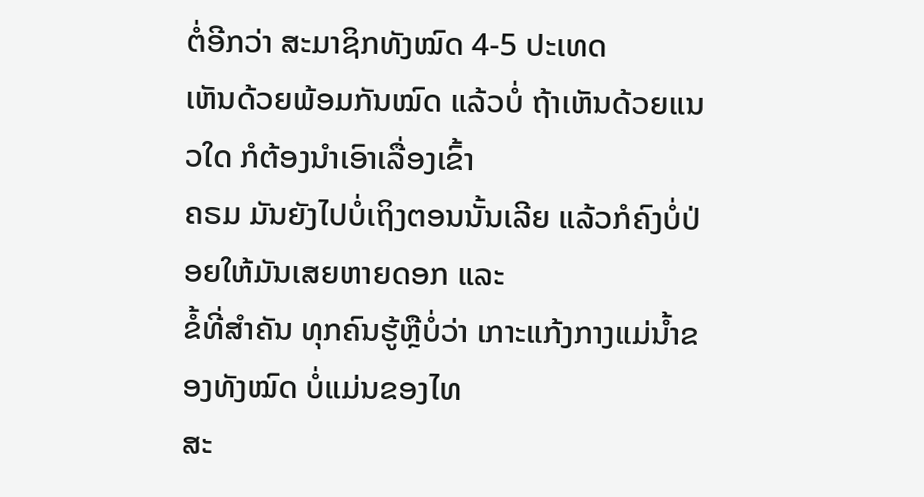ຕໍ່ອີກວ່າ ສະມາຊິກທັງໝົດ 4-5 ປະເທດ
ເຫັນດ້ວຍພ້ອມກັນໝົດ ແລ້ວບໍ່ ຖ້າເຫັນດ້ວຍແນວໃດ ກໍຕ້ອງນຳເອົາເລື່ອງເຂົ້າ
ຄຣມ ມັນຍັງໄປບໍ່ເຖິງຕອນນັ້ນເລີຍ ແລ້ວກໍຄົງບໍ່ປ່ອຍໃຫ້ມັນເສຍຫາຍດອກ ແລະ
ຂໍ້ທີ່ສຳຄັນ ທຸກຄົນຮູ້ຫຼືບໍ່ວ່າ ເກາະແກ້ງກາງແມ່ນ້ຳຂອງທັງໝົດ ບໍ່ແມ່ນຂອງໄທ
ສະ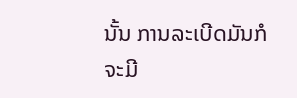ນັ້ນ ການລະເບີດມັນກໍຈະມີ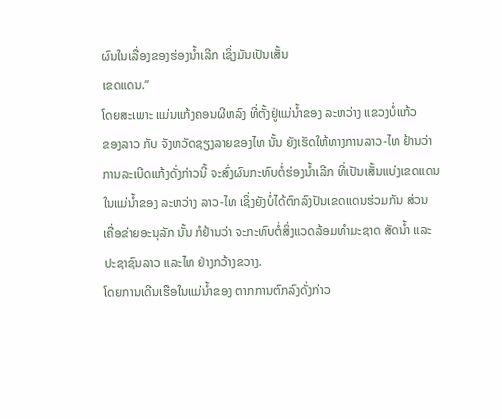ຜົນໃນເລື່ອງຂອງຮ່ອງນ້ຳເລີກ ເຊິ່ງມັນເປັນເສັ້ນ
ເຂດແດນ.”
ໂດຍສະເພາະ ແມ່ນແກ້ງຄອນຜີຫລົງ ທີ່ຕັ້ງຢູ່ແມ່ນ້ຳຂອງ ລະຫວ່າງ ແຂວງບໍ່ແກ້ວ
ຂອງລາວ ກັບ ຈັງຫວັດຊຽງລາຍຂອງໄທ ນັ້ນ ຍັງເຮັດໃຫ້ທາງການລາວ-ໄທ ຢ້ານວ່າ
ການລະເບີດແກ້ງດັ່ງກ່າວນີ້ ຈະສົ່ງຜົນກະທົບຕໍ່ຮ່ອງນ້ຳເລີກ ທີ່ເປັນເສັ້ນແບ່ງເຂດແດນ
ໃນແມ່ນ້ຳຂອງ ລະຫວ່າງ ລາວ-ໄທ ເຊິ່ງຍັງບໍ່ໄດ້ຕົກລົງປັນເຂດແດນຮ່ວມກັນ ສ່ວນ
ເຄື່ອຂ່າຍອະນຸລັກ ນັ້ນ ກໍຢ້ານວ່າ ຈະກະທົບຕໍ່ສິ່ງແວດລ້ອມທຳມະຊາດ ສັດນ້ຳ ແລະ
ປະຊາຊົນລາວ ແລະໄທ ຢ່າງກວ້າງຂວາງ.
ໂດຍການເດີນເຮືອໃນແມ່ນ້ຳຂອງ ຕາກການຕົກລົງດັ່ງກ່າວ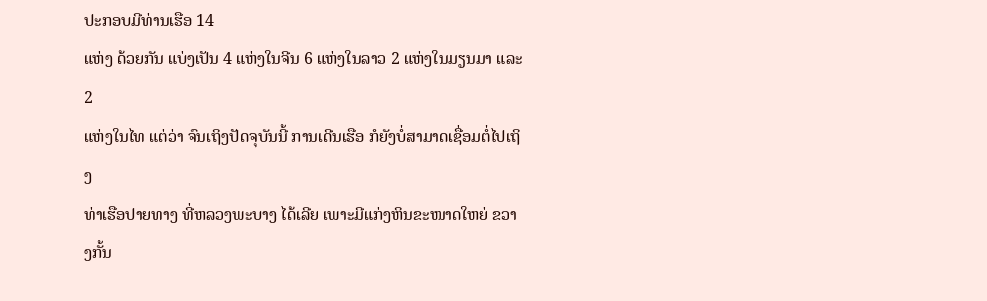ປະກອບມີທ່ານເຮືອ 14
ແຫ່ງ ດ້ວຍກັນ ແບ່ງເປັນ 4 ແຫ່ງໃນຈີນ 6 ແຫ່ງໃນລາວ 2 ແຫ່ງໃນມຽນມາ ແລະ 2
ແຫ່ງໃນໄທ ແຕ່ວ່າ ຈົນເຖິງປັດຈຸບັນນີ້ ການເດີນເຮືອ ກໍຍັງບໍ່ສາມາດເຊື່ອມຕໍ່ໄປເຖິງ
ທ່າເຮືອປາຍທາງ ທີ່ຫລວງພະບາງ ໄດ້ເລີຍ ເພາະມີແກ່ງຫິນຂະໜາດໃຫຍ່ ຂວາງກັ້ນ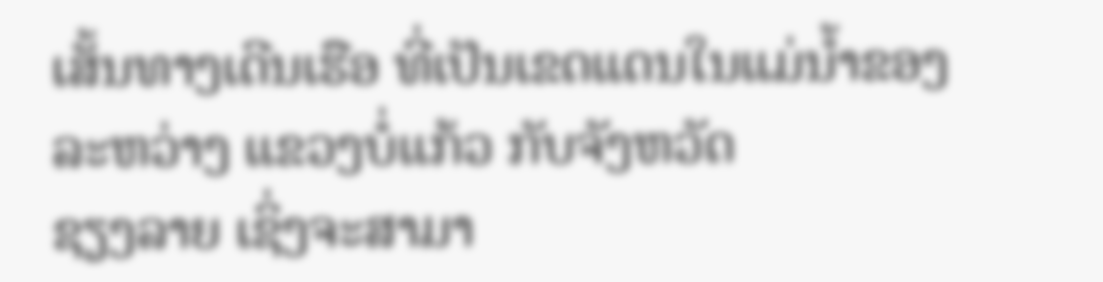ເສັ້ນທາງເດີນເຮືອ ທີ່ເປັນເຂດແດນໃນແມ່ນ້ຳຂອງ ລະຫວ່າງ ແຂວງບໍ່ແກ້ວ ກັບຈັງຫວັດ
ຊຽງລາຍ ເຊິ່ງຈະສາມາ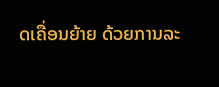ດເຄື່ອນຍ້າຍ ດ້ວຍການລະ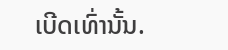ເບີດເທົ່ານັ້ນ.